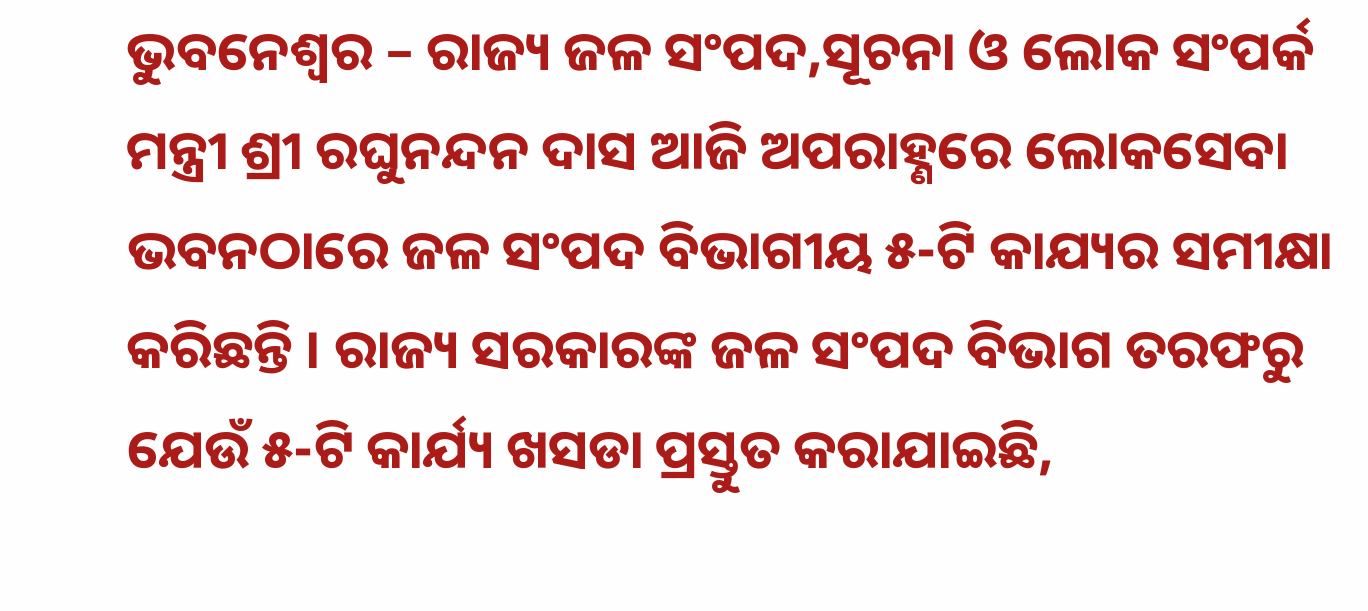ଭୁବନେଶ୍ୱର – ରାଜ୍ୟ ଜଳ ସଂପଦ,ସୂଚନା ଓ ଲୋକ ସଂପର୍କ ମନ୍ତ୍ରୀ ଶ୍ରୀ ରଘୁନନ୍ଦନ ଦାସ ଆଜି ଅପରାହ୍ଣରେ ଲୋକସେବା ଭବନଠାରେ ଜଳ ସଂପଦ ବିଭାଗୀୟ ୫-ଟି କାଯ୍ୟର ସମୀକ୍ଷା କରିଛନ୍ତି । ରାଜ୍ୟ ସରକାରଙ୍କ ଜଳ ସଂପଦ ବିଭାଗ ତରଫରୁ ଯେଉଁ ୫-ଟି କାର୍ଯ୍ୟ ଖସଡା ପ୍ରସ୍ତୁତ କରାଯାଇଛି,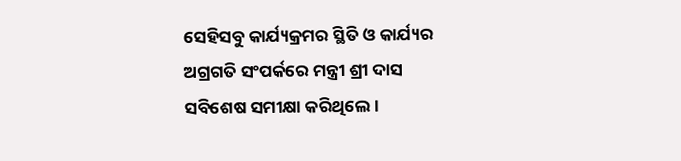ସେହିସବୁ କାର୍ଯ୍ୟକ୍ରମର ସ୍ଥିତି ଓ କାର୍ଯ୍ୟର ଅଗ୍ରଗତି ସଂପର୍କରେ ମନ୍ତ୍ରୀ ଶ୍ରୀ ଦାସ ସବିଶେଷ ସମୀକ୍ଷା କରିଥିଲେ ।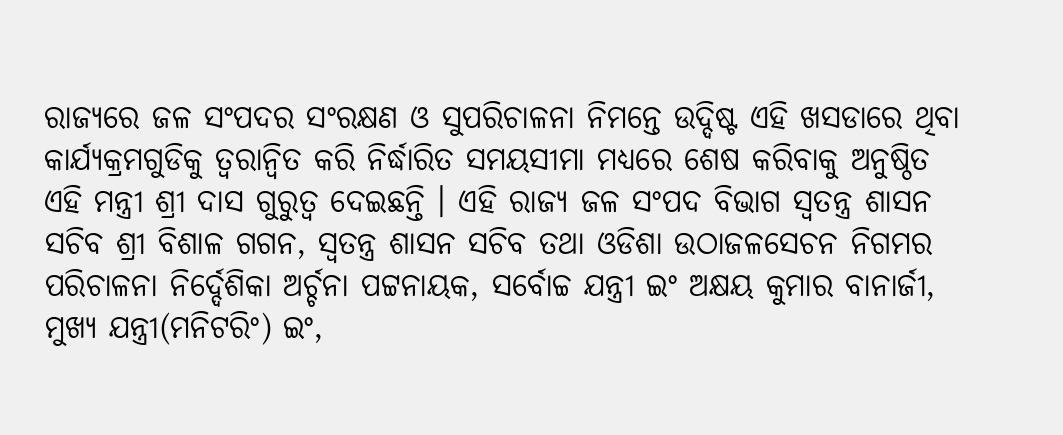ରାଜ୍ୟରେ ଜଳ ସଂପଦର ସଂରକ୍ଷଣ ଓ ସୁପରିଚାଳନା ନିମନ୍ତେ ଉଦ୍ଦିଷ୍ଟ ଏହି ଖସଡାରେ ଥିବା କାର୍ଯ୍ୟକ୍ରମଗୁଡିକୁ ତ୍ୱରାନ୍ୱିତ କରି ନିର୍ଦ୍ଧାରିତ ସମୟସୀମା ମଧ୍ୟରେ ଶେଷ କରିବାକୁ ଅନୁଷ୍ଠିତ ଏହି ମନ୍ତ୍ରୀ ଶ୍ରୀ ଦାସ ଗୁରୁତ୍ୱ ଦେଇଛନ୍ତି । ଏହି ରାଜ୍ୟ ଜଳ ସଂପଦ ବିଭାଗ ସ୍ୱତନ୍ତ୍ର ଶାସନ ସଚିବ ଶ୍ରୀ ବିଶାଳ ଗଗନ, ସ୍ୱତନ୍ତ୍ର ଶାସନ ସଚିବ ତଥା ଓଡିଶା ଉଠାଜଳସେଚନ ନିଗମର ପରିଚାଳନା ନିର୍ଦ୍ଦେଶିକା ଅର୍ଚ୍ଚନା ପଟ୍ଟନାୟକ, ସର୍ବୋଚ୍ଚ ଯନ୍ତ୍ରୀ ଇଂ ଅକ୍ଷୟ କୁମାର ବାନାର୍ଜୀ, ମୁଖ୍ୟ ଯନ୍ତ୍ରୀ(ମନିଟରିଂ) ଇଂ,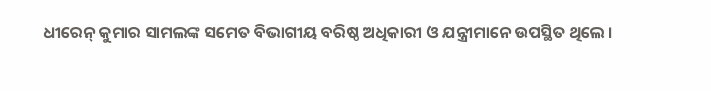ଧୀରେନ୍ କୁମାର ସାମଲଙ୍କ ସମେତ ବିଭାଗୀୟ ବରିଷ୍ଠ ଅଧିକାରୀ ଓ ଯନ୍ତ୍ରୀମାନେ ଉପସ୍ଥିତ ଥିଲେ ।